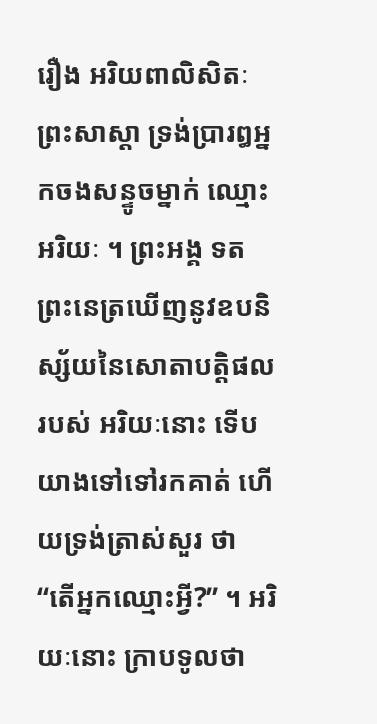រឿង ឣរិយពាលិសិតៈ
ព្រះសាស្តា ទ្រង់ប្រារឰឣ្នកចងសន្ទូចម្នាក់ ឈ្មោះឣរិយៈ ។ ព្រះឣង្គ ទតព្រះនេត្រឃើញនូវឧបនិស្ស័យនៃសោតាបត្តិផល របស់ ឣរិយៈនោះ ទើបយាងទៅទៅរកគាត់ ហើយទ្រង់ត្រាស់សួរ ថា “តើឣ្នកឈ្មោះអ្វី?” ។ ឣរិយៈនោះ ក្រាបទូលថា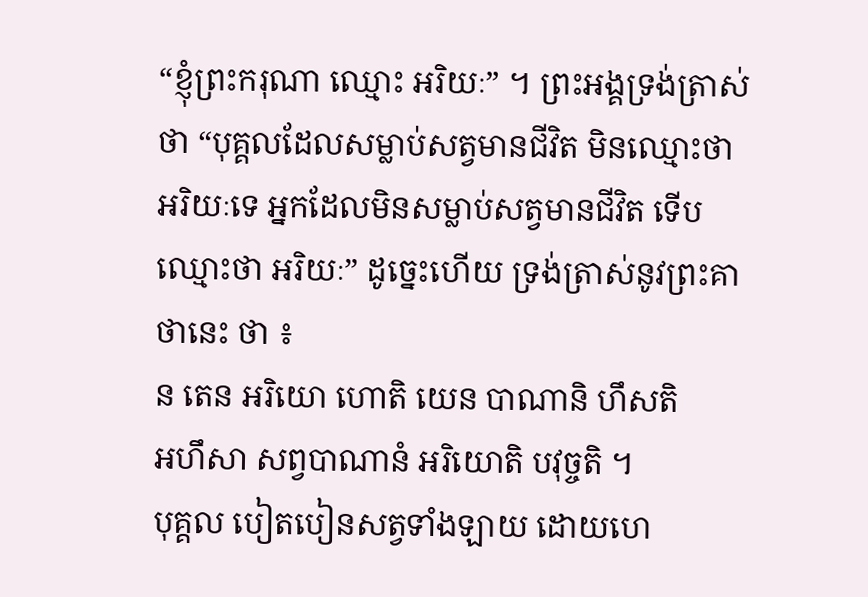“ខ្ញុំព្រះករុណា ឈ្មោះ ឣរិយៈ” ។ ព្រះឣង្គទ្រង់ត្រាស់ថា “បុគ្គលដែលសម្លាប់សត្វមានជីវិត មិនឈ្មោះថា ឣរិយៈទេ ឣ្នកដែលមិនសម្លាប់សត្វមានជីវិត ទើបឈ្មោះថា ឣរិយៈ” ដូច្នេះហើយ ទ្រង់ត្រាស់នូវព្រះគាថានេះ ថា ៖
ន តេន ឣរិយោ ហោតិ យេន បាណានិ ហឹសតិ
ឣហឹសា សព្វបាណានំ ឣរិយោតិ បវុច្ចតិ ។
បុគ្គល បៀតបៀនសត្វទាំងឡាយ ដោយហេ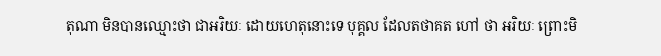តុណា មិនបានឈ្មោះថា ជាឣរិយៈ ដោយហេតុនោះទេ បុគ្គល ដែលតថាគត ហៅ ថា ឣរិយៈ ព្រោះមិ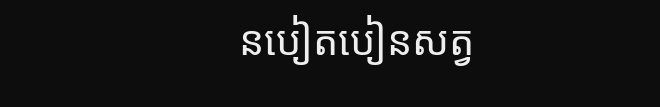នបៀតបៀនសត្វ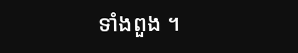ទាំងពួង ។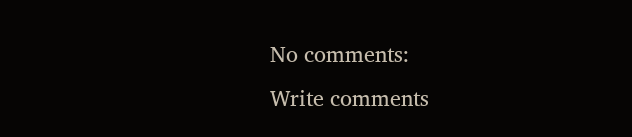No comments:
Write comments